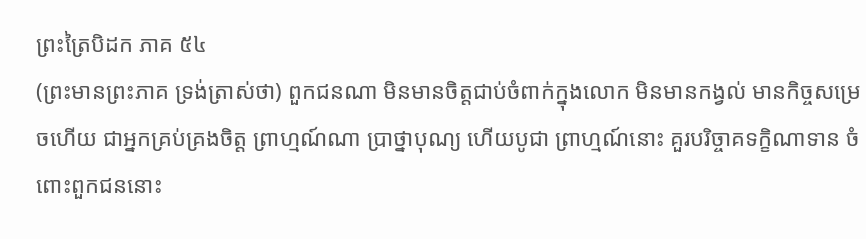ព្រះត្រៃបិដក ភាគ ៥៤
(ព្រះមានព្រះភាគ ទ្រង់ត្រាស់ថា) ពួកជនណា មិនមានចិត្តជាប់ចំពាក់ក្នុងលោក មិនមានកង្វល់ មានកិច្ចសម្រេចហើយ ជាអ្នកគ្រប់គ្រងចិត្ត ព្រាហ្មណ៍ណា ប្រាថ្នាបុណ្យ ហើយបូជា ព្រាហ្មណ៍នោះ គួរបរិច្ចាគទក្ខិណាទាន ចំពោះពួកជននោះ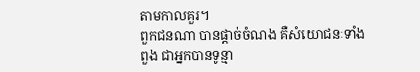តាមកាលគួរ។
ពួកជនណា បានផ្តាច់ចំណង គឺសំយោជនៈទាំងពួង ជាអ្នកបានទូន្មា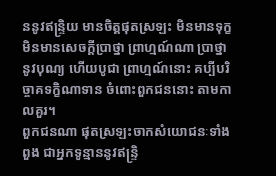ននូវឥន្ទ្រិយ មានចិត្តផុតស្រឡះ មិនមានទុក្ខ មិនមានសេចក្តីប្រាថ្នា ព្រាហ្មណ៍ណា ប្រាថ្នានូវបុណ្យ ហើយបូជា ព្រាហ្មណ៍នោះ គប្បីបរិច្ចាគទក្ខិណាទាន ចំពោះពួកជននោះ តាមកាលគួរ។
ពួកជនណា ផុតស្រឡះចាកសំយោជនៈទាំងពួង ជាអ្នកទូន្មាននូវឥន្រ្ទិ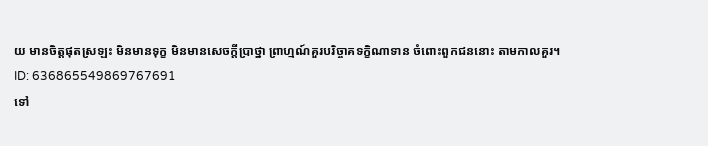យ មានចិត្តផុតស្រឡះ មិនមានទុក្ខ មិនមានសេចក្តីប្រាថ្នា ព្រាហ្មណ៍គួរបរិច្ចាគទក្ខិណាទាន ចំពោះពួកជននោះ តាមកាលគួរ។
ID: 636865549869767691
ទៅ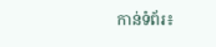កាន់ទំព័រ៖